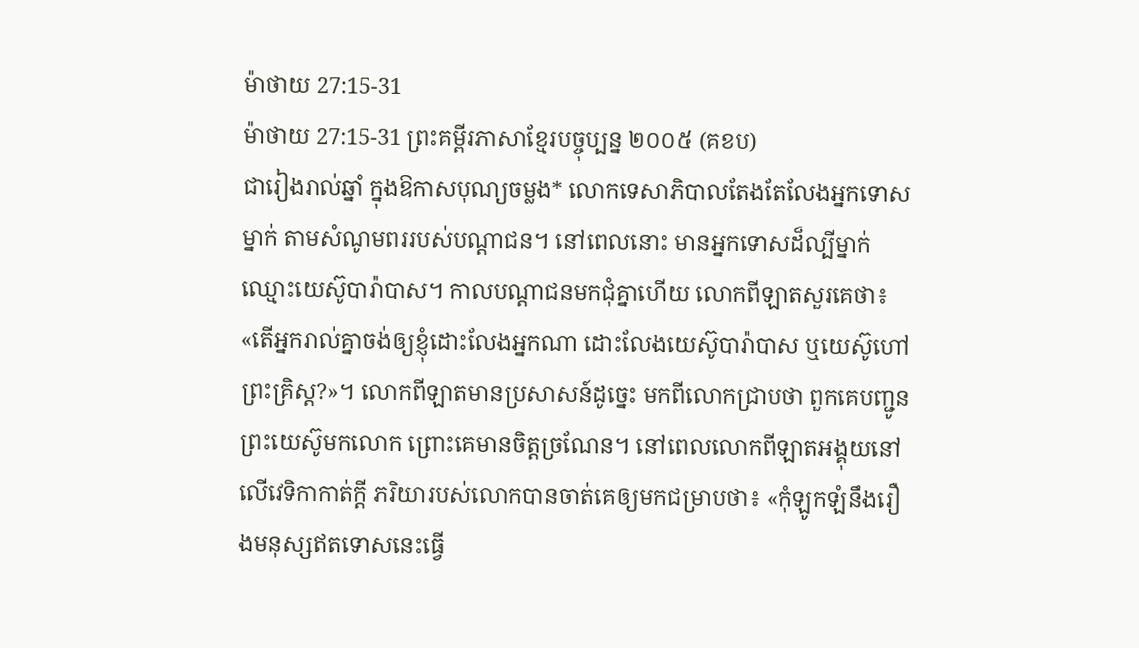ម៉ាថាយ 27:15-31
ម៉ាថាយ 27:15-31 ព្រះគម្ពីរភាសាខ្មែរបច្ចុប្បន្ន ២០០៥ (គខប)
ជារៀងរាល់ឆ្នាំ ក្នុងឱកាសបុណ្យចម្លង* លោកទេសាភិបាលតែងតែលែងអ្នកទោសម្នាក់ តាមសំណូមពររបស់បណ្ដាជន។ នៅពេលនោះ មានអ្នកទោសដ៏ល្បីម្នាក់ ឈ្មោះយេស៊ូបារ៉ាបាស។ កាលបណ្ដាជនមកជុំគ្នាហើយ លោកពីឡាតសួរគេថា៖ «តើអ្នករាល់គ្នាចង់ឲ្យខ្ញុំដោះលែងអ្នកណា ដោះលែងយេស៊ូបារ៉ាបាស ឬយេស៊ូហៅព្រះគ្រិស្ត?»។ លោកពីឡាតមានប្រសាសន៍ដូច្នេះ មកពីលោកជ្រាបថា ពួកគេបញ្ជូនព្រះយេស៊ូមកលោក ព្រោះគេមានចិត្តច្រណែន។ នៅពេលលោកពីឡាតអង្គុយនៅលើវេទិកាកាត់ក្ដី ភរិយារបស់លោកបានចាត់គេឲ្យមកជម្រាបថា៖ «កុំឡូកឡំនឹងរឿងមនុស្សឥតទោសនេះធ្វើ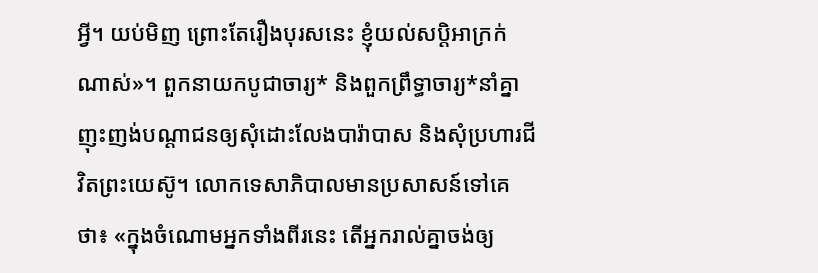អ្វី។ យប់មិញ ព្រោះតែរឿងបុរសនេះ ខ្ញុំយល់សប្ដិអាក្រក់ណាស់»។ ពួកនាយកបូជាចារ្យ* និងពួកព្រឹទ្ធាចារ្យ*នាំគ្នាញុះញង់បណ្ដាជនឲ្យសុំដោះលែងបារ៉ាបាស និងសុំប្រហារជីវិតព្រះយេស៊ូ។ លោកទេសាភិបាលមានប្រសាសន៍ទៅគេថា៖ «ក្នុងចំណោមអ្នកទាំងពីរនេះ តើអ្នករាល់គ្នាចង់ឲ្យ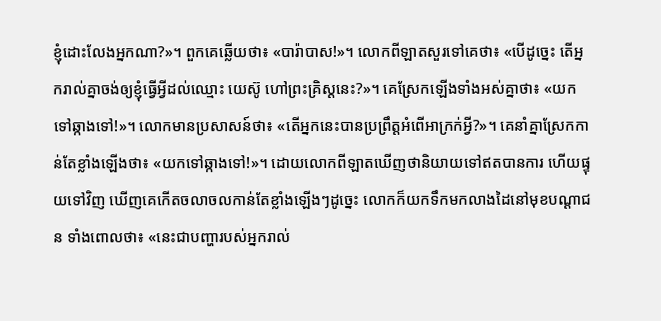ខ្ញុំដោះលែងអ្នកណា?»។ ពួកគេឆ្លើយថា៖ «បារ៉ាបាស!»។ លោកពីឡាតសួរទៅគេថា៖ «បើដូច្នេះ តើអ្នករាល់គ្នាចង់ឲ្យខ្ញុំធ្វើអ្វីដល់ឈ្មោះ យេស៊ូ ហៅព្រះគ្រិស្តនេះ?»។ គេស្រែកឡើងទាំងអស់គ្នាថា៖ «យកទៅឆ្កាងទៅ!»។ លោកមានប្រសាសន៍ថា៖ «តើអ្នកនេះបានប្រព្រឹត្តអំពើអាក្រក់អ្វី?»។ គេនាំគ្នាស្រែកកាន់តែខ្លាំងឡើងថា៖ «យកទៅឆ្កាងទៅ!»។ ដោយលោកពីឡាតឃើញថានិយាយទៅឥតបានការ ហើយផ្ទុយទៅវិញ ឃើញគេកើតចលាចលកាន់តែខ្លាំងឡើងៗដូច្នេះ លោកក៏យកទឹកមកលាងដៃនៅមុខបណ្ដាជន ទាំងពោលថា៖ «នេះជាបញ្ហារបស់អ្នករាល់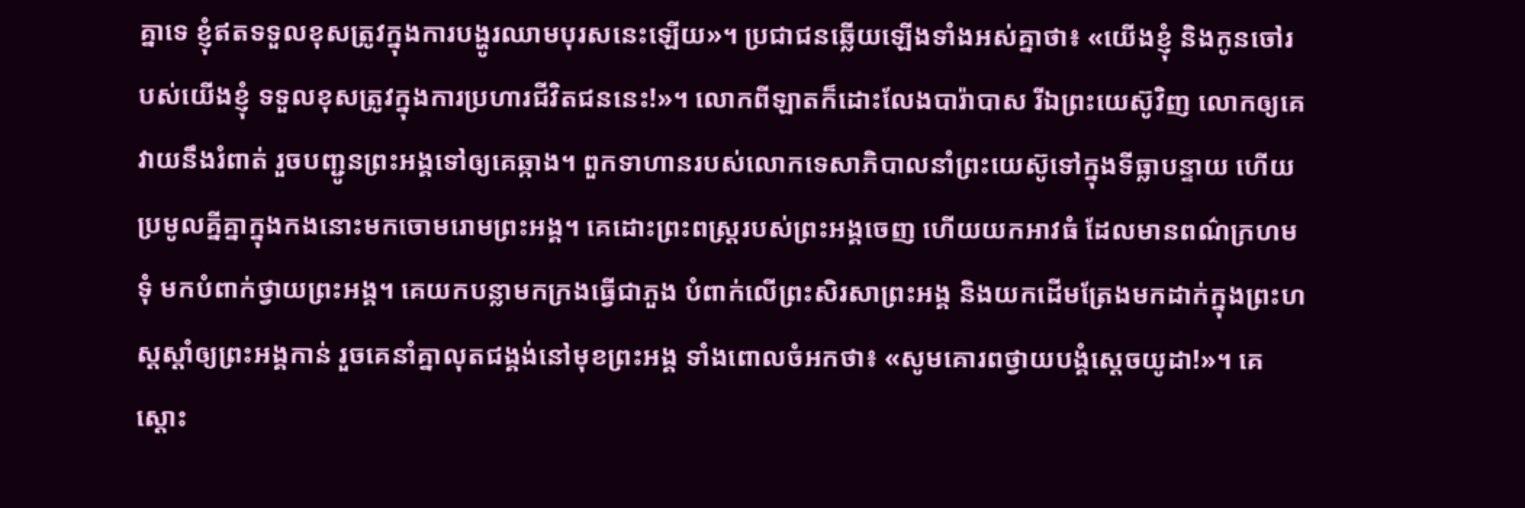គ្នាទេ ខ្ញុំឥតទទួលខុសត្រូវក្នុងការបង្ហូរឈាមបុរសនេះឡើយ»។ ប្រជាជនឆ្លើយឡើងទាំងអស់គ្នាថា៖ «យើងខ្ញុំ និងកូនចៅរបស់យើងខ្ញុំ ទទួលខុសត្រូវក្នុងការប្រហារជីវិតជននេះ!»។ លោកពីឡាតក៏ដោះលែងបារ៉ាបាស រីឯព្រះយេស៊ូវិញ លោកឲ្យគេវាយនឹងរំពាត់ រួចបញ្ជូនព្រះអង្គទៅឲ្យគេឆ្កាង។ ពួកទាហានរបស់លោកទេសាភិបាលនាំព្រះយេស៊ូទៅក្នុងទីធ្លាបន្ទាយ ហើយប្រមូលគ្នីគ្នាក្នុងកងនោះមកចោមរោមព្រះអង្គ។ គេដោះព្រះពស្ដ្ររបស់ព្រះអង្គចេញ ហើយយកអាវធំ ដែលមានពណ៌ក្រហមទុំ មកបំពាក់ថ្វាយព្រះអង្គ។ គេយកបន្លាមកក្រងធ្វើជាភួង បំពាក់លើព្រះសិរសាព្រះអង្គ និងយកដើមត្រែងមកដាក់ក្នុងព្រះហស្ដស្ដាំឲ្យព្រះអង្គកាន់ រួចគេនាំគ្នាលុតជង្គង់នៅមុខព្រះអង្គ ទាំងពោលចំអកថា៖ «សូមគោរពថ្វាយបង្គំស្ដេចយូដា!»។ គេស្ដោះ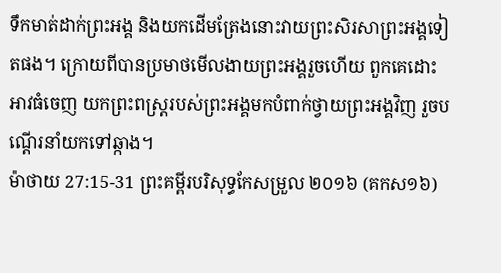ទឹកមាត់ដាក់ព្រះអង្គ និងយកដើមត្រែងនោះវាយព្រះសិរសាព្រះអង្គទៀតផង។ ក្រោយពីបានប្រមាថមើលងាយព្រះអង្គរួចហើយ ពួកគេដោះអាវធំចេញ យកព្រះពស្ដ្ររបស់ព្រះអង្គមកបំពាក់ថ្វាយព្រះអង្គវិញ រួចបណ្ដើរនាំយកទៅឆ្កាង។
ម៉ាថាយ 27:15-31 ព្រះគម្ពីរបរិសុទ្ធកែសម្រួល ២០១៦ (គកស១៦)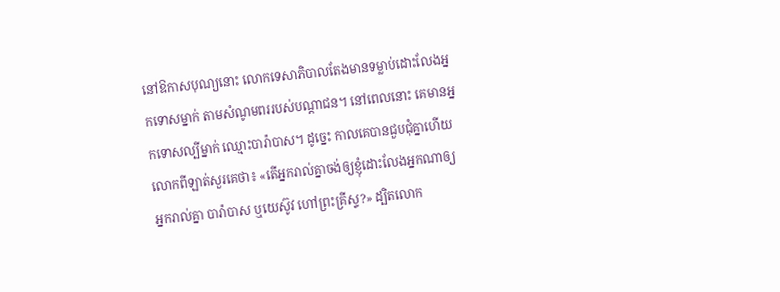នៅឱកាសបុណ្យនោះ លោកទេសាភិបាលតែងមានទម្លាប់ដោះលែងអ្នកទោសម្នាក់ តាមសំណូមពររបស់បណ្ដាជន។ នៅពេលនោះ គេមានអ្នកទោសល្បីម្នាក់ ឈ្មោះបារ៉ាបាស។ ដូច្នេះ កាលគេបានជួបជុំគ្នាហើយ លោកពីឡាត់សួរគេថា៖ «តើអ្នករាល់គ្នាចង់ឲ្យខ្ញុំដោះលែងអ្នកណាឲ្យអ្នករាល់គ្នា បារ៉ាបាស ឬយេស៊ូវ ហៅព្រះគ្រីស្ទ?» ដ្បិតលោក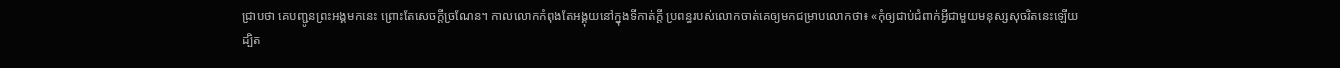ជ្រាបថា គេបញ្ជូនព្រះអង្គមកនេះ ព្រោះតែសេចក្ដីច្រណែន។ កាលលោកកំពុងតែអង្គុយនៅក្នុងទីកាត់ក្តី ប្រពន្ធរបស់លោកចាត់គេឲ្យមកជម្រាបលោកថា៖ «កុំឲ្យជាប់ជំពាក់អ្វីជាមួយមនុស្សសុចរិតនេះឡើយ ដ្បិត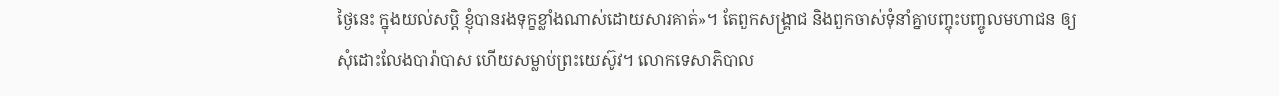ថ្ងៃនេះ ក្នុងយល់សប្ដិ ខ្ញុំបានរងទុក្ខខ្លាំងណាស់ដោយសារគាត់»។ តែពួកសង្គ្រាជ និងពួកចាស់ទុំនាំគ្នាបញ្ចុះបញ្ចូលមហាជន ឲ្យសុំដោះលែងបារ៉ាបាស ហើយសម្លាប់ព្រះយេស៊ូវ។ លោកទេសាភិបាល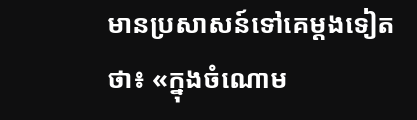មានប្រសាសន៍ទៅគេម្ដងទៀតថា៖ «ក្នុងចំណោម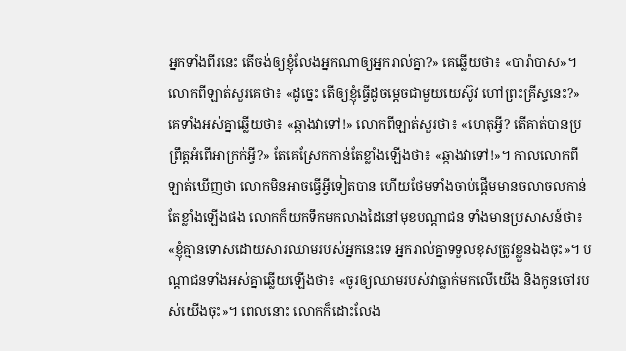អ្នកទាំងពីរនេះ តើចង់ឲ្យខ្ញុំលែងអ្នកណាឲ្យអ្នករាល់គ្នា?» គេឆ្លើយថា៖ «បារ៉ាបាស»។ លោកពីឡាត់សួរគេថា៖ «ដូច្នេះ តើឲ្យខ្ញុំធ្វើដូចម្តេចជាមួយយេស៊ូវ ហៅព្រះគ្រីស្ទនេះ?» គេទាំងអស់គ្នាឆ្លើយថា៖ «ឆ្កាងវាទៅ!» លោកពីឡាត់សួរថា៖ «ហេតុអ្វី? តើគាត់បានប្រព្រឹត្តអំពើអាក្រក់អ្វី?» តែគេស្រែកកាន់តែខ្លាំងឡើងថា៖ «ឆ្កាងវាទៅ!»។ កាលលោកពីឡាត់ឃើញថា លោកមិនអាចធ្វើអ្វីទៀតបាន ហើយថែមទាំងចាប់ផ្ដើមមានចលាចលកាន់តែខ្លាំងឡើងផង លោកក៏យកទឹកមកលាងដៃនៅមុខបណ្តាជន ទាំងមានប្រសាសន៍ថា៖ «ខ្ញុំគ្មានទោសដោយសារឈាមរបស់អ្នកនេះទេ អ្នករាល់គ្នាទទួលខុសត្រូវខ្លួនឯងចុះ»។ បណ្តាជនទាំងអស់គ្នាឆ្លើយឡើងថា៖ «ចូរឲ្យឈាមរបស់វាធ្លាក់មកលើយើង និងកូនចៅរបស់យើងចុះ»។ ពេលនោះ លោកក៏ដោះលែង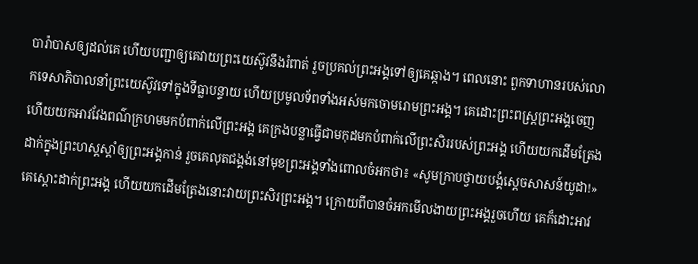បារ៉ាបាសឲ្យដល់គេ ហើយបញ្ជាឲ្យគេវាយព្រះយេស៊ូវនឹងរំពាត់ រួចប្រគល់ព្រះអង្គទៅឲ្យគេឆ្កាង។ ពេលនោះ ពួកទាហានរបស់លោកទេសាភិបាលនាំព្រះយេស៊ូវទៅក្នុងទីធ្លាបន្ទាយ ហើយប្រមូលទ័ពទាំងអស់មកចោមរោមព្រះអង្គ។ គេដោះព្រះពស្ត្រព្រះអង្គចេញ ហើយយកអាវវែងពណ៌ក្រហមមកបំពាក់លើព្រះអង្គ គេក្រងបន្លាធ្វើជាមកុដមកបំពាក់លើព្រះសិររបស់ព្រះអង្គ ហើយយកដើមត្រែងដាក់ក្នុងព្រះហស្តស្តាំឲ្យព្រះអង្គកាន់ រួចគេលុតជង្គង់នៅមុខព្រះអង្គទាំងពោលចំអកថា៖ «សូមក្រាបថ្វាយបង្គំស្តេចសាសន៍យូដា!» គេស្តោះដាក់ព្រះអង្គ ហើយយកដើមត្រែងនោះវាយព្រះសិរព្រះអង្គ។ ក្រោយពីបានចំអកមើលងាយព្រះអង្គរួចហើយ គេក៏ដោះអាវ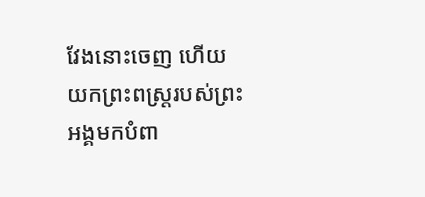វែងនោះចេញ ហើយយកព្រះពស្ត្ររបស់ព្រះអង្គមកបំពា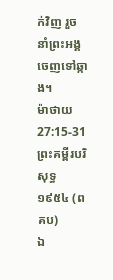ក់វិញ រួចនាំព្រះអង្គចេញទៅឆ្កាង។
ម៉ាថាយ 27:15-31 ព្រះគម្ពីរបរិសុទ្ធ ១៩៥៤ (ពគប)
ឯ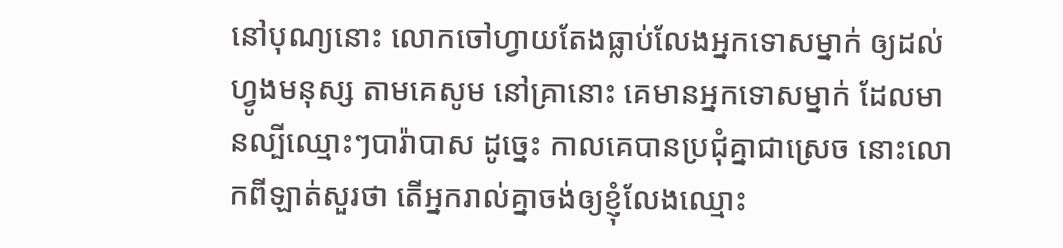នៅបុណ្យនោះ លោកចៅហ្វាយតែងធ្លាប់លែងអ្នកទោសម្នាក់ ឲ្យដល់ហ្វូងមនុស្ស តាមគេសូម នៅគ្រានោះ គេមានអ្នកទោសម្នាក់ ដែលមានល្បីឈ្មោះៗបារ៉ាបាស ដូច្នេះ កាលគេបានប្រជុំគ្នាជាស្រេច នោះលោកពីឡាត់សួរថា តើអ្នករាល់គ្នាចង់ឲ្យខ្ញុំលែងឈ្មោះ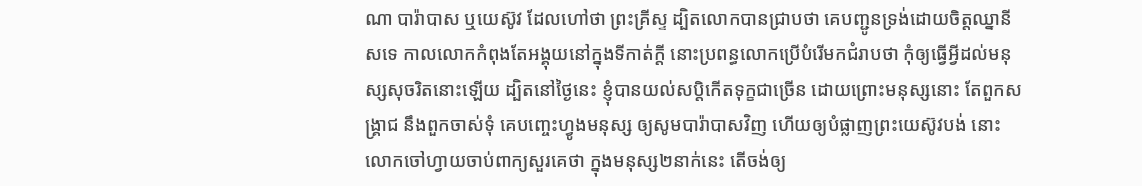ណា បារ៉ាបាស ឬយេស៊ូវ ដែលហៅថា ព្រះគ្រីស្ទ ដ្បិតលោកបានជ្រាបថា គេបញ្ជូនទ្រង់ដោយចិត្តឈ្នានីសទេ កាលលោកកំពុងតែអង្គុយនៅក្នុងទីកាត់ក្តី នោះប្រពន្ធលោកប្រើបំរើមកជំរាបថា កុំឲ្យធ្វើអ្វីដល់មនុស្សសុចរិតនោះឡើយ ដ្បិតនៅថ្ងៃនេះ ខ្ញុំបានយល់សប្តិកើតទុក្ខជាច្រើន ដោយព្រោះមនុស្សនោះ តែពួកសង្គ្រាជ នឹងពួកចាស់ទុំ គេបញ្ចេះហ្វូងមនុស្ស ឲ្យសូមបារ៉ាបាសវិញ ហើយឲ្យបំផ្លាញព្រះយេស៊ូវបង់ នោះលោកចៅហ្វាយចាប់ពាក្យសួរគេថា ក្នុងមនុស្ស២នាក់នេះ តើចង់ឲ្យ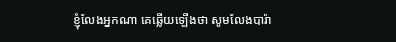ខ្ញុំលែងអ្នកណា គេឆ្លើយឡើងថា សូមលែងបារ៉ា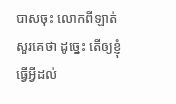បាសចុះ លោកពីឡាត់សួរគេថា ដូច្នេះ តើឲ្យខ្ញុំធ្វើអ្វីដល់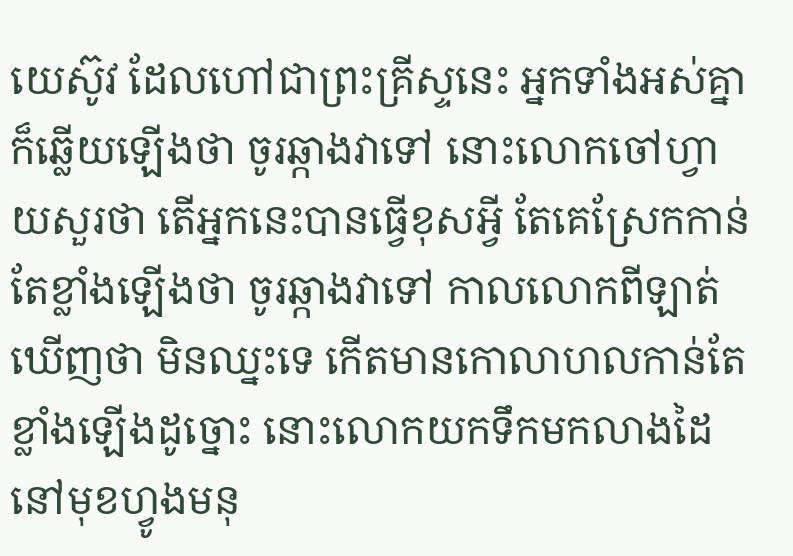យេស៊ូវ ដែលហៅជាព្រះគ្រីស្ទនេះ អ្នកទាំងអស់គ្នាក៏ឆ្លើយឡើងថា ចូរឆ្កាងវាទៅ នោះលោកចៅហ្វាយសួរថា តើអ្នកនេះបានធ្វើខុសអ្វី តែគេស្រែកកាន់តែខ្លាំងឡើងថា ចូរឆ្កាងវាទៅ កាលលោកពីឡាត់ឃើញថា មិនឈ្នះទេ កើតមានកោលាហលកាន់តែខ្លាំងឡើងដូច្នោះ នោះលោកយកទឹកមកលាងដៃ នៅមុខហ្វូងមនុ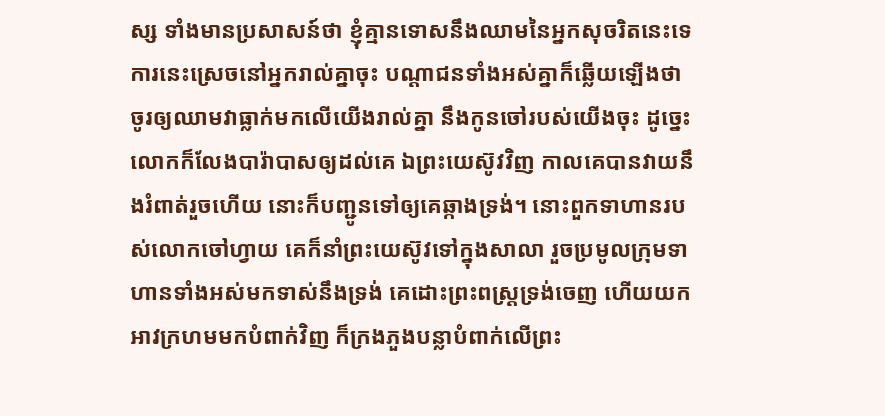ស្ស ទាំងមានប្រសាសន៍ថា ខ្ញុំគ្មានទោសនឹងឈាមនៃអ្នកសុចរិតនេះទេ ការនេះស្រេចនៅអ្នករាល់គ្នាចុះ បណ្តាជនទាំងអស់គ្នាក៏ឆ្លើយឡើងថា ចូរឲ្យឈាមវាធ្លាក់មកលើយើងរាល់គ្នា នឹងកូនចៅរបស់យើងចុះ ដូច្នេះ លោកក៏លែងបារ៉ាបាសឲ្យដល់គេ ឯព្រះយេស៊ូវវិញ កាលគេបានវាយនឹងរំពាត់រួចហើយ នោះក៏បញ្ជូនទៅឲ្យគេឆ្កាងទ្រង់។ នោះពួកទាហានរបស់លោកចៅហ្វាយ គេក៏នាំព្រះយេស៊ូវទៅក្នុងសាលា រួចប្រមូលក្រុមទាហានទាំងអស់មកទាស់នឹងទ្រង់ គេដោះព្រះពស្ត្រទ្រង់ចេញ ហើយយកអាវក្រហមមកបំពាក់វិញ ក៏ក្រងភួងបន្លាបំពាក់លើព្រះ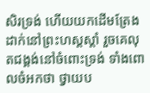សិរទ្រង់ ហើយយកដើមត្រែងដាក់នៅព្រះហស្តស្តាំ រួចគេលុតជង្គង់នៅចំពោះទ្រង់ ទាំងពោលចំអកថា ថ្វាយប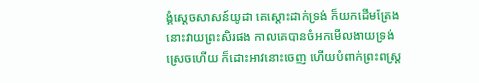ង្គំស្តេចសាសន៍យូដា គេស្តោះដាក់ទ្រង់ ក៏យកដើមត្រែងនោះវាយព្រះសិរផង កាលគេបានចំអកមើលងាយទ្រង់ស្រេចហើយ ក៏ដោះអាវនោះចេញ ហើយបំពាក់ព្រះពស្ត្រ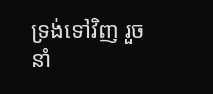ទ្រង់ទៅវិញ រួចនាំ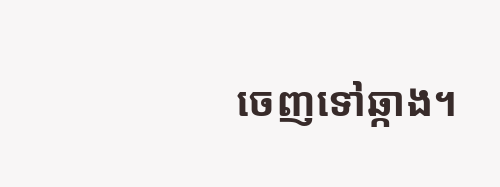ចេញទៅឆ្កាង។